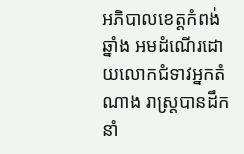អភិបាលខេត្តកំពង់ឆ្នាំង អមដំណើរដោយលោកជំទាវអ្នកតំណាង រាស្ត្របានដឹកនាំ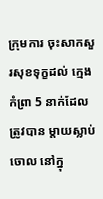ក្រុមការ ចុះសាកសួរសុខទុក្ខដល់ ក្មេងកំព្រា 5 នាក់ដែលត្រូវបាន ម្តាយស្លាប់ចោល នៅក្នុ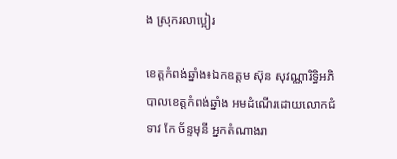ង ស្រុករលាប្អៀរ

ខេត្តកំពង់ឆ្នាំង៖ឯកឧត្តម ស៊ុន សុវណ្ណារិទ្ធិអភិបាលខេត្តកំពង់ឆ្នាំង អមដំណើរដោយលោកជំទាវ កែ ច័ន្ទមុនី អ្នកតំណាងរា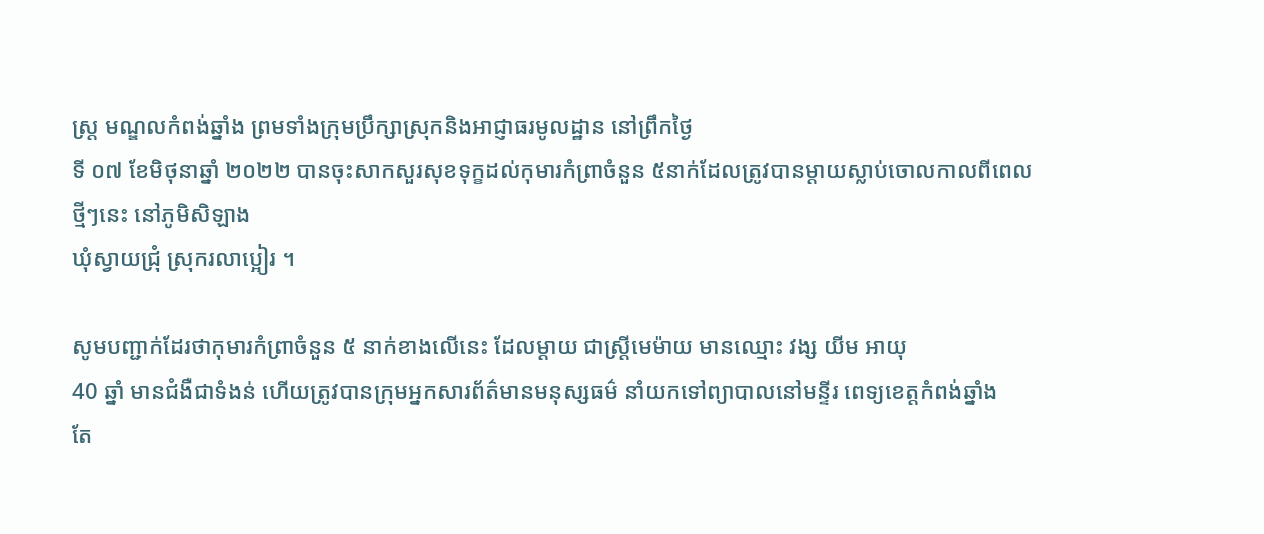ស្ត្រ មណ្ឌលកំពង់ឆ្នាំង ព្រមទាំងក្រុមប្រឹក្សាស្រុកនិងអាជ្ញាធរមូលដ្ឋាន នៅព្រឹកថ្ងៃ
ទី ០៧ ខែមិថុនាឆ្នាំ ២០២២ បានចុះសាកសួរសុខទុក្ខដល់កុមារកំព្រាចំនួន ៥នាក់ដែលត្រូវបានម្ដាយស្លាប់ចោលកាលពីពេលថ្មីៗនេះ នៅភូមិសិឡាង
ឃុំស្វាយជ្រុំ ស្រុករលាប្អៀរ ។

សូមបញ្ជាក់ដែរថាកុមារកំព្រាចំនួន ៥ នាក់ខាងលើនេះ ដែលម្ដាយ ជាស្រី្តមេម៉ាយ មានឈ្មោះ វង្ស យីម អាយុ
40 ឆ្នាំ មានជំងឺជាទំងន់ ហើយត្រូវបានក្រុមអ្នកសារព័ត៌មានមនុស្សធម៌ នាំយកទៅព្យាបាលនៅមន្ទីរ ពេទ្យខេត្តកំពង់ឆ្នាំង
តែ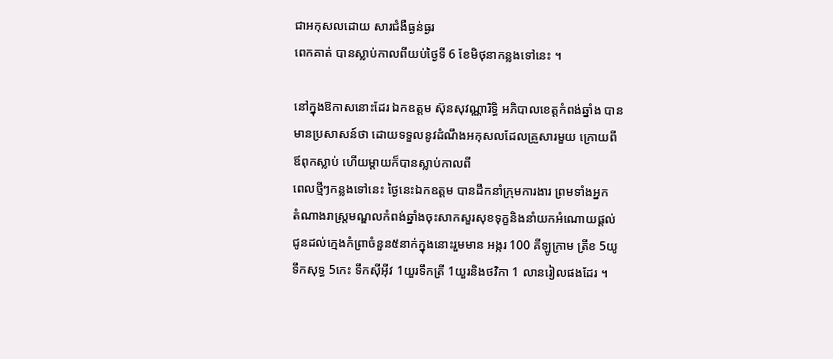ជាអកុសលដោយ សារជំងឺធ្ងន់ធ្ងរ
ពេកគាត់ បានស្លាប់កាលពីយប់ថ្ងៃទី 6 ខែមិថុនាកន្លងទៅនេះ ។

នៅក្នុងឱកាសនោះដែរ ឯកឧត្តម ស៊ុនសុវណ្ណារិទ្ធិ អភិបាលខេត្តកំពង់ឆ្នាំង បានមានប្រសាសន៍ថា ដោយទទួលនូវដំណឹងអកុសលដែលគ្រួសារមួយ ក្រោយពីឪពុកស្លាប់ ហើយម្ដាយក៏បានស្លាប់កាលពី
ពេលថ្មីៗកន្លងទៅនេះ ថ្ងៃនេះឯកឧត្តម បានដឹកនាំក្រុមការងារ ព្រមទាំងអ្នក
តំណាងរាស្ត្រមណ្ឌលកំពង់ឆ្នាំងចុះសាកសួរសុខទុក្ខនិងនាំយកអំណោយផ្ដល់ជូនដល់ក្មេងកំព្រាចំនួន៥នាក់ក្នុងនោះរួមមាន អង្ករ 100 គីឡូក្រាម ត្រីខ 5យូ ទឹកសុទ្ធ 5កេះ ទឹកស៊ីអ៊ីវ 1យួរទឹកត្រី 1យួរនិងថវិកា 1 លានរៀលផងដែរ ។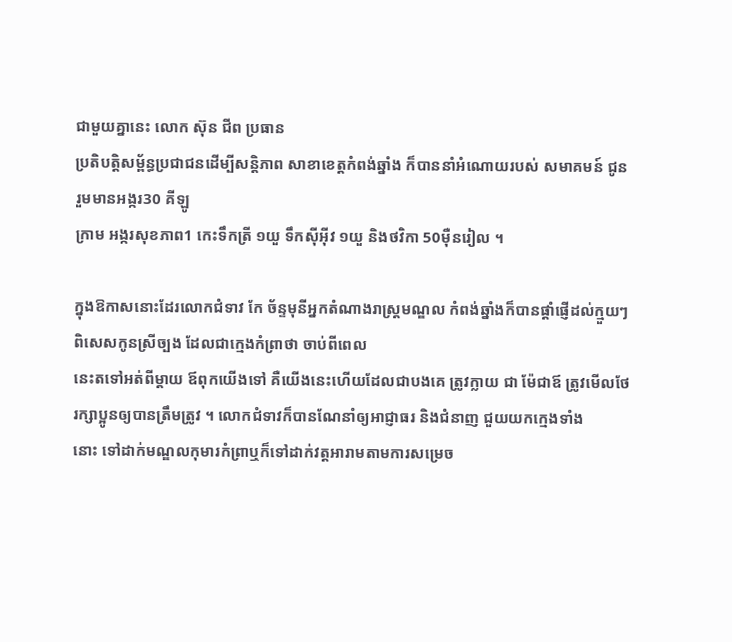ជាមួយគ្នានេះ លោក ស៊ុន ជីព ប្រធាន
ប្រតិបត្តិសម្ព័ន្ធប្រជាជនដើម្បីសន្តិភាព សាខាខេត្តកំពង់ឆ្នាំង ក៏បាននាំអំណោយរបស់ សមាគមន៍ ជូនរួមមានអង្ករ30 គីឡូ
ក្រាម អង្ករសុខភាព1 កេះទឹកត្រី ១យួ ទឹកស៊ីអ៊ីវ ១យួ និងថវិកា 50ម៉ឺនរៀល ។

ក្នុងឱកាសនោះដែរលោកជំទាវ កែ ច័ន្ទមុនីអ្នកតំណាងរាស្ត្រមណ្ឌល កំពង់ឆ្នាំងក៏បានផ្ដាំផ្ញើដល់ក្មួយៗ ពិសេសកូនស្រីច្បង ដែលជាក្មេងកំព្រាថា ចាប់ពីពេល
នេះតទៅអត់ពីម្ដាយ ឪពុកយើងទៅ គឺយើងនេះហើយដែលជាបងគេ ត្រូវក្លាយ ជា ម៉ែជាឪ ត្រូវមើលថែរក្សាប្អូនឲ្យបានត្រឹមត្រូវ ។ លោកជំទាវក៏បានណែនាំឲ្យអាជ្ញាធរ និងជំនាញ ជួយយកក្មេងទាំង
នោះ ទៅដាក់មណ្ឌលកុមារកំព្រាឬក៏ទៅដាក់វត្តអារាមតាមការសម្រេច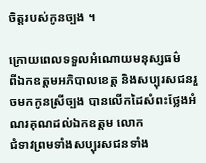ចិត្តរបស់កូនច្បង ។

ក្រោយពេលទទួលអំណោយមនុស្សធម៌
ពីឯកឧត្តមអភិបាលខេត្ត និងសប្បុរសជនរួចមកកូនស្រីច្បង បានលើកដៃសំពះថ្លែងអំណរគុណដល់ឯកឧត្តម លោក
ជំទាវព្រមទាំងសប្បុរសជនទាំង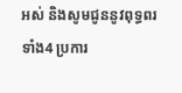អស់ និងសូមជូននូវពុទ្ធពរទាំង4 ប្រការ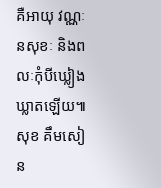គឺអាយុ វណ្ណៈនសុខៈ និងពលៈកុំបីឃ្លៀងឃ្លាតឡើយ៕ សុខ គឹមសៀន